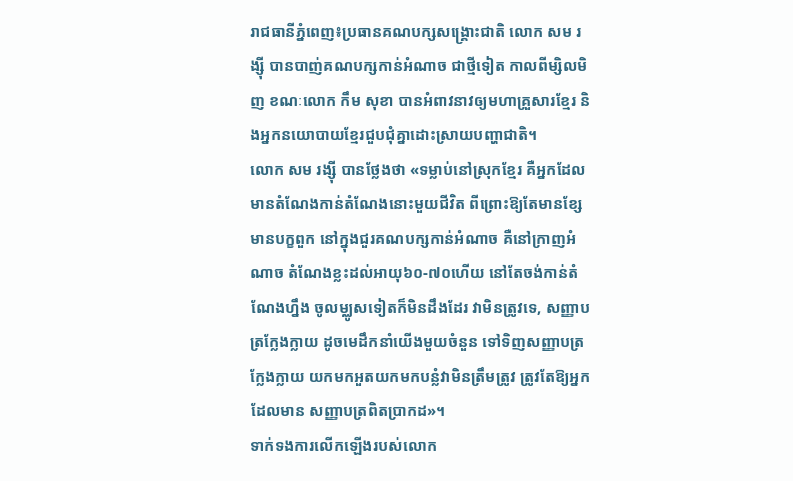រាជធានីភ្នំពេញ៖ប្រធានគណបក្សសង្គ្រោះជាតិ លោក សម រង្ស៊ី បានបាញ់គណបក្សកាន់អំណាច ជាថ្មីទៀត កាលពីម្សិលមិញ ខណៈលោក កឹម សុខា បានអំពាវនាវឲ្យមហាគ្រួសារខ្មែរ និងអ្នកនយោបាយខ្មែរជួបជុំគ្នាដោះស្រាយបញ្ហាជាតិ។
លោក សម រង្ស៊ី បានថ្លែងថា «ទម្លាប់នៅស្រុកខ្មែរ គឺអ្នកដែលមានតំណែងកាន់តំណែងនោះមួយជីវិត ពីព្រោះឱ្យតែមានខ្សែមានបក្ខពួក នៅក្នុងជួរគណបក្សកាន់អំណាច គឺនៅក្រាញអំណាច តំណែងខ្លះដល់អាយុ៦០-៧០ហើយ នៅតែចង់កាន់តំណែងហ្នឹង ចូលម្ឈូសទៀតក៏មិនដឹងដែរ វាមិនត្រូវទេ, សញ្ញាបត្រក្លែងក្លាយ ដូចមេដឹកនាំយើងមួយចំនួន ទៅទិញសញ្ញាបត្រក្លែងក្លាយ យកមកអួតយកមកបន្លំវាមិនត្រឹមត្រូវ ត្រូវតែឱ្យអ្នកដែលមាន សញ្ញាបត្រពិតប្រាកដ»។
ទាក់ទងការលើកឡើងរបស់លោក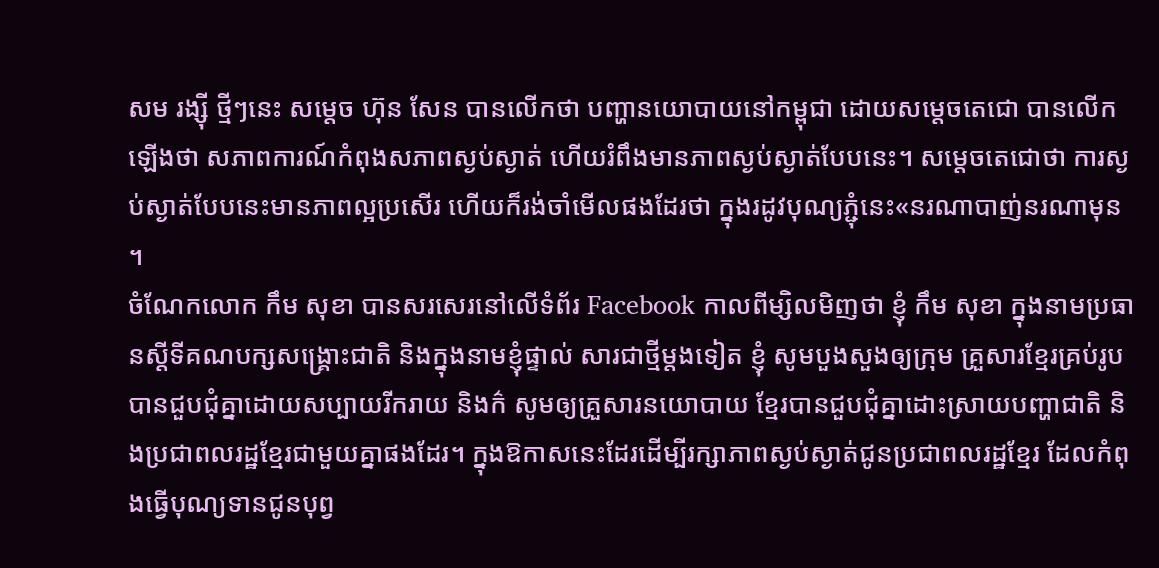សម រង្ស៊ី ថ្មីៗនេះ សម្តេច ហ៊ុន សែន បានលើកថា បញ្ហានយោបាយនៅកម្ពុជា ដោយសម្តេចតេជោ បានលើកឡើងថា សភាពការណ៍កំពុងសភាពស្ងប់ស្ងាត់ ហើយរំពឹងមានភាពស្ងប់ស្ងាត់បែបនេះ។ សម្តេចតេជោថា ការស្ងប់ស្ងាត់បែបនេះមានភាពល្អប្រសើរ ហើយក៏រង់ចាំមើលផងដែរថា ក្នុងរដូវបុណ្យភ្ជុំនេះ«នរណាបាញ់នរណាមុន ។
ចំណែកលោក កឹម សុខា បានសរសេរនៅលើទំព័រ Facebook កាលពីម្សិលមិញថា ខ្ញុំ កឹម សុខា ក្នុងនាមប្រធានស្តីទីគណបក្សសង្គ្រោះជាតិ និងក្នុងនាមខ្ញុំផ្ទាល់ សារជាថ្មីម្តងទៀត ខ្ញុំ សូមបួងសួងឲ្យក្រុម គ្រួសារខ្មែរគ្រប់រូបបានជួបជុំគ្នាដោយសប្បាយរីករាយ និងក៌ សូមឲ្យគ្រួសារនយោបាយ ខ្មែរបានជួបជុំគ្នាដោះស្រាយបញ្ហាជាតិ និងប្រជាពលរដ្ឋខ្មែរជាមួយគ្នាផងដែរ។ ក្នុងឱកាសនេះដែរដើម្បីរក្សាភាពស្ងប់ស្ងាត់ជូនប្រជាពលរដ្ឋខ្មែរ ដែលកំពុងធ្វើបុណ្យទានជូនបុព្វ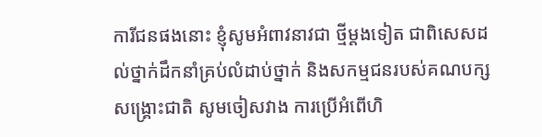ការីជនផងនោះ ខ្ញុំសូមអំពាវនាវជា ថ្មីម្តងទៀត ជាពិសេសដល់ថ្នាក់ដឹកនាំគ្រប់លំដាប់ថ្នាក់ និងសកម្មជនរបស់គណបក្សសង្គ្រោះជាតិ សូមចៀសវាង ការប្រើអំពើហិ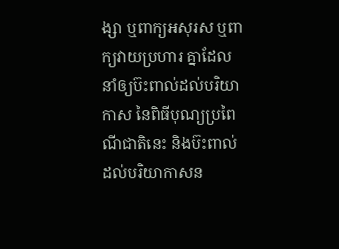ង្សា ឬពាក្យអសុរស ឬពាក្យវាយប្រហារ គ្នាដែលនាំឲ្យប៊ះពាល់ដល់បរិយាកាស នៃពិធីបុណ្យប្រពៃណីជាតិនេះ និងប៊ះពាល់ដល់បរិយាកាសន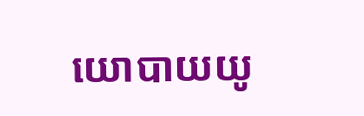យោបាយយូ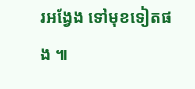រអង្វែង ទៅមុខទៀតផង ៕